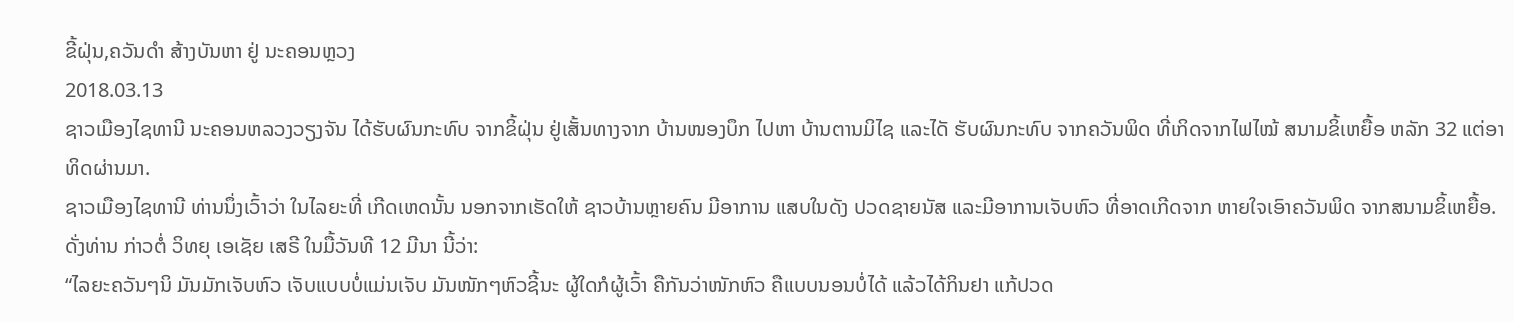ຂີ້ຝຸ່ນ,ຄວັນດໍາ ສ້າງບັນຫາ ຢູ່ ນະຄອນຫຼວງ
2018.03.13
ຊາວເມືອງໄຊທານີ ນະຄອນຫລວງວຽງຈັນ ໄດ້ຮັບຜົນກະທົບ ຈາກຂິ້ຝຸ່ນ ຢູ່ເສັ້ນທາງຈາກ ບ້ານໜອງບຶກ ໄປຫາ ບ້ານຕານມິໄຊ ແລະໄດັ ຮັບຜົນກະທົບ ຈາກຄວັນພິດ ທີ່ເກິດຈາກໄຟໄໝ້ ສນາມຂິ້ເຫຍື້ອ ຫລັກ 32 ແຕ່ອາທິດຜ່ານມາ.
ຊາວເມືອງໄຊທານີ ທ່ານນຶ່ງເວົ້າວ່າ ໃນໄລຍະທີ່ ເກີດເຫດນັ້ນ ນອກຈາກເຮັດໃຫ້ ຊາວບ້ານຫຼາຍຄົນ ມີອາການ ແສບໃນດັງ ປວດຊາຍນັສ ແລະມີອາການເຈັບຫົວ ທີ່ອາດເກີດຈາກ ຫາຍໃຈເອົາຄວັນພິດ ຈາກສນາມຂິ້ເຫຍື້ອ. ດັ່ງທ່ານ ກ່າວຕໍ່ ວິທຍຸ ເອເຊັຍ ເສຣີ ໃນມື້ວັນທີ 12 ມີນາ ນີ້ວ່າ:
“ໄລຍະຄວັນໆນິ ມັນມັກເຈັບຫົວ ເຈັບແບບບໍ່ແມ່ນເຈັບ ມັນໜັກໆຫົວຊີ້ນະ ຜູ້ໃດກໍຜູ້ເວົ້າ ຄືກັນວ່າໜັກຫົວ ຄືແບບນອນບໍ່ໄດ້ ແລ້ວໄດ້ກິນຢາ ແກ້ປວດ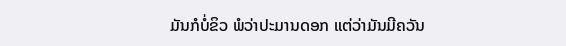ມັນກໍບໍ່ຂິວ ພໍວ່າປະມານດອກ ແຕ່ວ່າມັນມີຄວັນ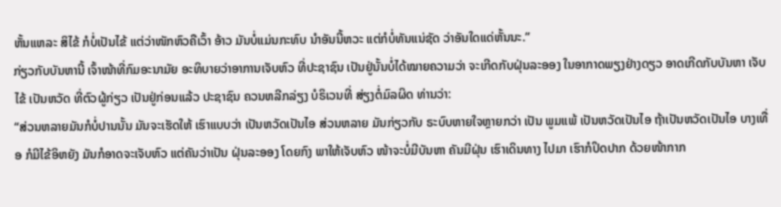ຫັ້ນແຫລະ ສິໄຂ້ ກໍບໍ່ເປັນໄຂ້ ແຕ່ວ່າໜັກຫົວຄືເວົ້າ ອ້າວ ມັນບໍ່ແມ່ນກະທົບ ນໍາອັນນີ້ຫວະ ແຕ່ກໍບໍ່ທັນແນ່ຊັດ ວ່າອັນໃດແດ່ຫັ້ນນະ.”
ກ່ຽວກັບບັນຫານີ້ ເຈົ້າໜ້າທີ່ກົມອະນາມັຍ ອະທິບາຍວ່າອາການເຈັບຫົວ ທີ່ປະຊາຊົນ ເປັນຢູ່ນັ້ນບໍ່ໄດ້ໝາຍຄວາມວ່າ ຈະເກີດກັບຝຸ່ນລະອອງ ໃນອາກາດພຽງຢ່າງດຽວ ອາດເກີດກັບບັນຫາ ເຈັບໄຂ້ ເປັນຫວັດ ທີ່ຕົວຜູ້ກ່ຽວ ເປັນຢູ່ກ່ອນແລ້ວ ປະຊາຊົນ ຄວນຫລີກລ່ຽງ ບໍຣິເວນທີ່ ສ່ຽງຕໍ່ມົລຜິດ ທ່ານວ່າ:
“ສ່ວນຫລາຍມັນກໍບໍ່ປານນັ້ນ ມັນຈະເຮັດໃຫ້ ເຮົາແບບວ່າ ເປັນຫວັດເປັນໄອ ສ່ວນຫລາຍ ມັນກ່ຽວກັບ ຣະບົບຫາຍໃຈຫຼາຍກວ່າ ເປັນ ພູມແພ້ ເປັນຫວັດເປັນໄອ ຖ້າເປັນຫວັດເປັນໄອ ບາງເທື່ອ ກໍມີໄຂ້ອິຫຍັງ ມັນກໍອາດຈະເຈັບຫົວ ແຕ່ຄັນວ່າເປັນ ຝຸ່ນລະອອງ ໂດຍກົງ ພາໃຫ້ເຈັບຫົວ ໜ້າຈະບໍ່ມີບັນຫາ ຄັນມີຝຸ່ນ ເຮົາເດິນທາງ ໄປມາ ເຮົາກໍປິດປາກ ດ້ວຍໜ້າກາກ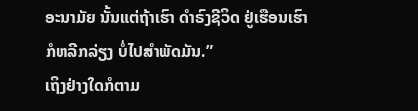ອະນາມັຍ ນັ້ນແຕ່ຖ້າເຮົາ ດໍາຣົງຊີວິດ ຢູ່ເຮືອນເຮົາ ກໍຫລີກລ່ຽງ ບໍ່ໄປສໍາພັດມັນ.”
ເຖິງຢ່າງໃດກໍຕາມ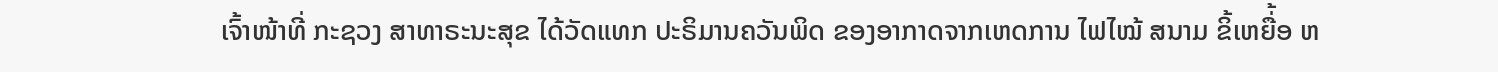ເຈົ້າໜ້າທີ່ ກະຊວງ ສາທາຣະນະສຸຂ ໄດ້ວັດແທກ ປະຣິມານຄວັນພິດ ຂອງອາກາດຈາກເຫດການ ໄຟໄໝ້ ສນາມ ຂິ້ເຫຍື່້ອ ຫ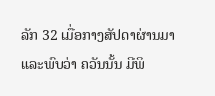ລັກ 32 ເມື່ອກາງສັປດາຜ່ານມາ ແລະພົບວ່າ ຄວັນນັ້ນ ມີພິ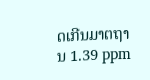ດເກີນມາຕຖານ 1.39 ppm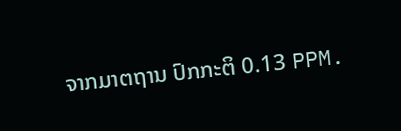ຈາກມາຕຖານ ປົກກະຕິ 0.13 PPM.